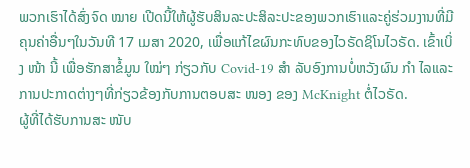ພວກເຮົາໄດ້ສົ່ງຈົດ ໝາຍ ເປີດນີ້ໃຫ້ຜູ້ຮັບສິນລະປະສິລະປະຂອງພວກເຮົາແລະຄູ່ຮ່ວມງານທີ່ມີຄຸນຄ່າອື່ນໆໃນວັນທີ 17 ເມສາ 2020, ເພື່ອແກ້ໄຂຜົນກະທົບຂອງໄວຣັດຊິໂນໄວຣັດ. ເຂົ້າເບິ່ງ ໜ້າ ນີ້ ເພື່ອຮັກສາຂໍ້ມູນ ໃໝ່ໆ ກ່ຽວກັບ Covid-19 ສຳ ລັບອົງການບໍ່ຫວັງຜົນ ກຳ ໄລແລະການປະກາດຕ່າງໆທີ່ກ່ຽວຂ້ອງກັບການຕອບສະ ໜອງ ຂອງ McKnight ຕໍ່ໄວຣັດ.
ຜູ້ທີ່ໄດ້ຮັບການສະ ໜັບ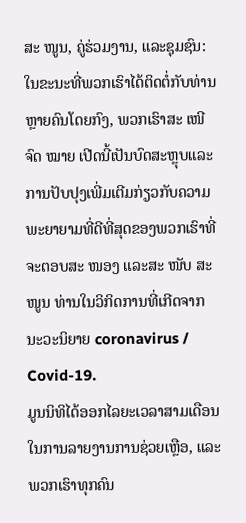ສະ ໜູນ, ຄູ່ຮ່ວມງານ, ແລະຊຸມຊົນ:
ໃນຂະນະທີ່ພວກເຮົາໄດ້ຕິດຕໍ່ກັບທ່ານຫຼາຍຄົນໂດຍກົງ, ພວກເຮົາສະ ເໜີ ຈົດ ໝາຍ ເປີດນີ້ເປັນບົດສະຫຼຸບແລະການປັບປຸງເພີ່ມເຕີມກ່ຽວກັບຄວາມພະຍາຍາມທີ່ດີທີ່ສຸດຂອງພວກເຮົາທີ່ຈະຕອບສະ ໜອງ ແລະສະ ໜັບ ສະ ໜູນ ທ່ານໃນວິກິດການທີ່ເກີດຈາກນະວະນິຍາຍ coronavirus / Covid-19.
ມູນນິທິໄດ້ອອກໄລຍະເວລາສາມເດືອນໃນການລາຍງານການຊ່ວຍເຫຼືອ, ແລະພວກເຮົາທຸກຄົນ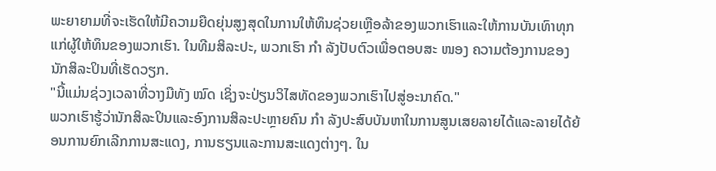ພະຍາຍາມທີ່ຈະເຮັດໃຫ້ມີຄວາມຍືດຍຸ່ນສູງສຸດໃນການໃຫ້ທຶນຊ່ວຍເຫຼືອລ້າຂອງພວກເຮົາແລະໃຫ້ການບັນເທົາທຸກແກ່ຜູ້ໃຫ້ທຶນຂອງພວກເຮົາ. ໃນທີມສິລະປະ, ພວກເຮົາ ກຳ ລັງປັບຕົວເພື່ອຕອບສະ ໜອງ ຄວາມຕ້ອງການຂອງນັກສິລະປິນທີ່ເຮັດວຽກ.
"ນີ້ແມ່ນຊ່ວງເວລາທີ່ວາງມືທັງ ໝົດ ເຊິ່ງຈະປ່ຽນວິໄສທັດຂອງພວກເຮົາໄປສູ່ອະນາຄົດ."
ພວກເຮົາຮູ້ວ່ານັກສິລະປິນແລະອົງການສິລະປະຫຼາຍຄົນ ກຳ ລັງປະສົບບັນຫາໃນການສູນເສຍລາຍໄດ້ແລະລາຍໄດ້ຍ້ອນການຍົກເລີກການສະແດງ, ການຮຽນແລະການສະແດງຕ່າງໆ. ໃນ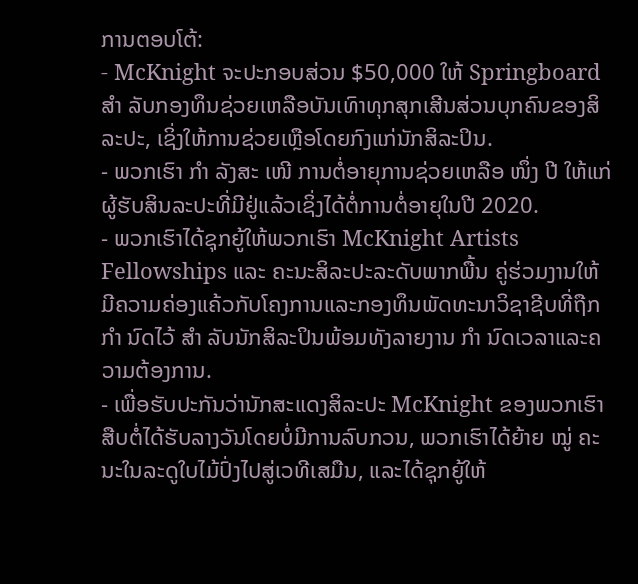ການຕອບໂຕ້:
- McKnight ຈະປະກອບສ່ວນ $50,000 ໃຫ້ Springboard ສຳ ລັບກອງທຶນຊ່ວຍເຫລືອບັນເທົາທຸກສຸກເສີນສ່ວນບຸກຄົນຂອງສິລະປະ, ເຊິ່ງໃຫ້ການຊ່ວຍເຫຼືອໂດຍກົງແກ່ນັກສິລະປິນ.
- ພວກເຮົາ ກຳ ລັງສະ ເໜີ ການຕໍ່ອາຍຸການຊ່ວຍເຫລືອ ໜຶ່ງ ປີ ໃຫ້ແກ່ຜູ້ຮັບສິນລະປະທີ່ມີຢູ່ແລ້ວເຊິ່ງໄດ້ຕໍ່ການຕໍ່ອາຍຸໃນປີ 2020.
- ພວກເຮົາໄດ້ຊຸກຍູ້ໃຫ້ພວກເຮົາ McKnight Artists Fellowships ແລະ ຄະນະສິລະປະລະດັບພາກພື້ນ ຄູ່ຮ່ວມງານໃຫ້ມີຄວາມຄ່ອງແຄ້ວກັບໂຄງການແລະກອງທຶນພັດທະນາວິຊາຊີບທີ່ຖືກ ກຳ ນົດໄວ້ ສຳ ລັບນັກສິລະປິນພ້ອມທັງລາຍງານ ກຳ ນົດເວລາແລະຄວາມຕ້ອງການ.
- ເພື່ອຮັບປະກັນວ່ານັກສະແດງສິລະປະ McKnight ຂອງພວກເຮົາສືບຕໍ່ໄດ້ຮັບລາງວັນໂດຍບໍ່ມີການລົບກວນ, ພວກເຮົາໄດ້ຍ້າຍ ໝູ່ ຄະນະໃນລະດູໃບໄມ້ປົ່ງໄປສູ່ເວທີເສມືນ, ແລະໄດ້ຊຸກຍູ້ໃຫ້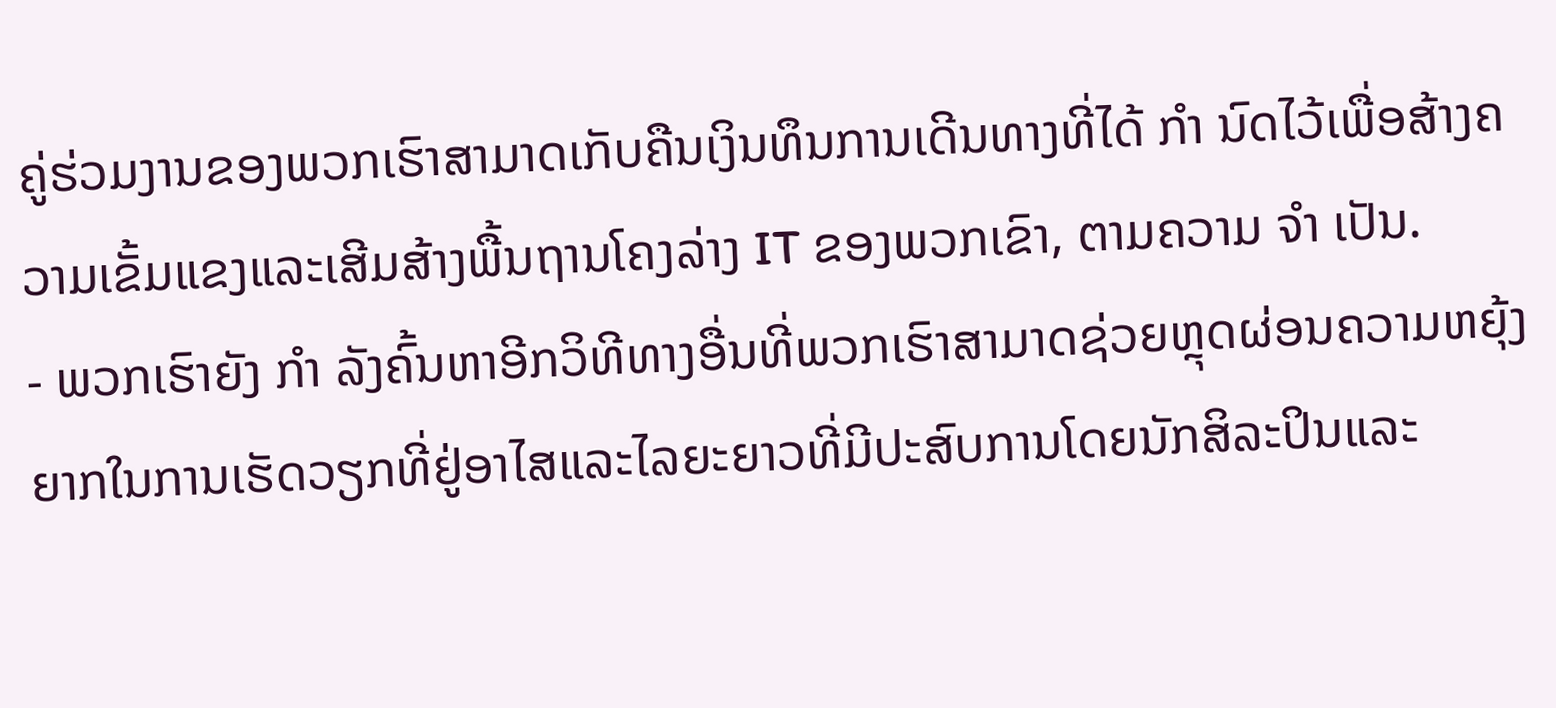ຄູ່ຮ່ວມງານຂອງພວກເຮົາສາມາດເກັບຄືນເງິນທຶນການເດີນທາງທີ່ໄດ້ ກຳ ນົດໄວ້ເພື່ອສ້າງຄວາມເຂັ້ມແຂງແລະເສີມສ້າງພື້ນຖານໂຄງລ່າງ IT ຂອງພວກເຂົາ, ຕາມຄວາມ ຈຳ ເປັນ.
- ພວກເຮົາຍັງ ກຳ ລັງຄົ້ນຫາອີກວິທີທາງອື່ນທີ່ພວກເຮົາສາມາດຊ່ວຍຫຼຸດຜ່ອນຄວາມຫຍຸ້ງຍາກໃນການເຮັດວຽກທີ່ຢູ່ອາໄສແລະໄລຍະຍາວທີ່ມີປະສົບການໂດຍນັກສິລະປິນແລະ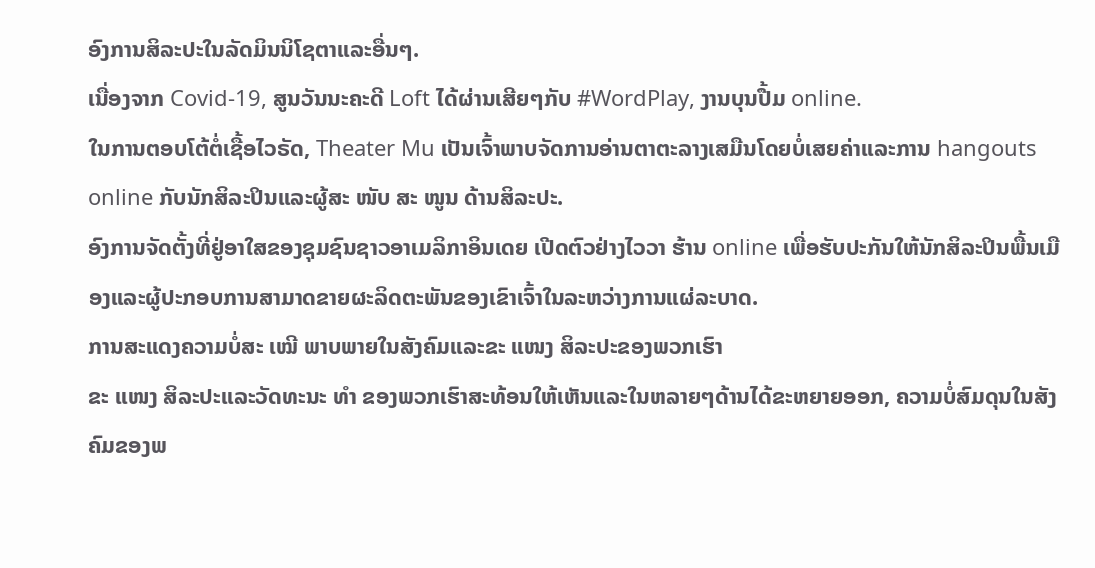ອົງການສິລະປະໃນລັດມິນນິໂຊຕາແລະອື່ນໆ.
ເນື່ອງຈາກ Covid-19, ສູນວັນນະຄະດີ Loft ໄດ້ຜ່ານເສີຍໆກັບ #WordPlay, ງານບຸນປື້ມ online.
ໃນການຕອບໂຕ້ຕໍ່ເຊື້ອໄວຣັດ, Theater Mu ເປັນເຈົ້າພາບຈັດການອ່ານຕາຕະລາງເສມືນໂດຍບໍ່ເສຍຄ່າແລະການ hangouts online ກັບນັກສິລະປິນແລະຜູ້ສະ ໜັບ ສະ ໜູນ ດ້ານສິລະປະ.
ອົງການຈັດຕັ້ງທີ່ຢູ່ອາໃສຂອງຊຸມຊົນຊາວອາເມລິກາອິນເດຍ ເປີດຕົວຢ່າງໄວວາ ຮ້ານ online ເພື່ອຮັບປະກັນໃຫ້ນັກສິລະປິນພື້ນເມືອງແລະຜູ້ປະກອບການສາມາດຂາຍຜະລິດຕະພັນຂອງເຂົາເຈົ້າໃນລະຫວ່າງການແຜ່ລະບາດ.
ການສະແດງຄວາມບໍ່ສະ ເໝີ ພາບພາຍໃນສັງຄົມແລະຂະ ແໜງ ສິລະປະຂອງພວກເຮົາ
ຂະ ແໜງ ສິລະປະແລະວັດທະນະ ທຳ ຂອງພວກເຮົາສະທ້ອນໃຫ້ເຫັນແລະໃນຫລາຍໆດ້ານໄດ້ຂະຫຍາຍອອກ, ຄວາມບໍ່ສົມດຸນໃນສັງຄົມຂອງພ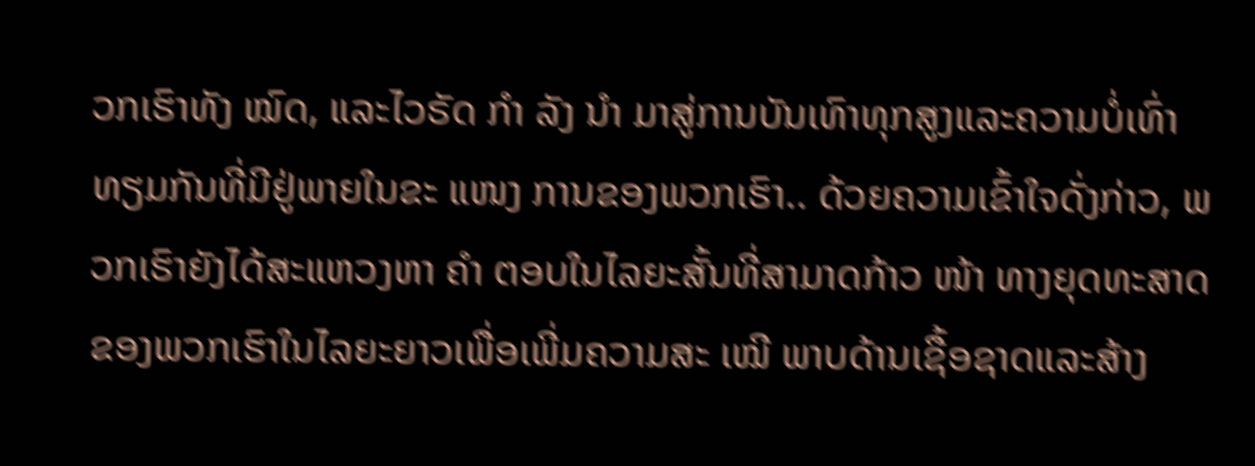ວກເຮົາທັງ ໝົດ, ແລະໄວຣັດ ກຳ ລັງ ນຳ ມາສູ່ການບັນເທົາທຸກສູງແລະຄວາມບໍ່ເທົ່າທຽມກັນທີ່ມີຢູ່ພາຍໃນຂະ ແໜງ ການຂອງພວກເຮົາ.. ດ້ວຍຄວາມເຂົ້າໃຈດັ່ງກ່າວ, ພວກເຮົາຍັງໄດ້ສະແຫວງຫາ ຄຳ ຕອບໃນໄລຍະສັ້ນທີ່ສາມາດກ້າວ ໜ້າ ທາງຍຸດທະສາດຂອງພວກເຮົາໃນໄລຍະຍາວເພື່ອເພີ່ມຄວາມສະ ເໝີ ພາບດ້ານເຊື້ອຊາດແລະສ້າງ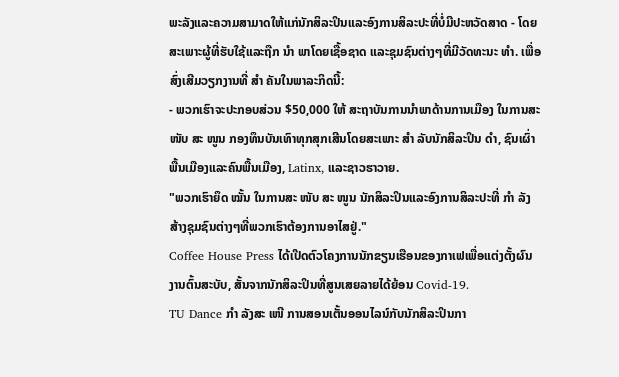ພະລັງແລະຄວາມສາມາດໃຫ້ແກ່ນັກສິລະປິນແລະອົງການສິລະປະທີ່ບໍ່ມີປະຫວັດສາດ - ໂດຍສະເພາະຜູ້ທີ່ຮັບໃຊ້ແລະຖືກ ນຳ ພາໂດຍເຊື້ອຊາດ ແລະຊຸມຊົນຕ່າງໆທີ່ມີວັດທະນະ ທຳ. ເພື່ອສົ່ງເສີມວຽກງານທີ່ ສຳ ຄັນໃນພາລະກິດນີ້:
- ພວກເຮົາຈະປະກອບສ່ວນ $50,000 ໃຫ້ ສະຖາບັນການນໍາພາດ້ານການເມືອງ ໃນການສະ ໜັບ ສະ ໜູນ ກອງທຶນບັນເທົາທຸກສຸກເສີນໂດຍສະເພາະ ສຳ ລັບນັກສິລະປິນ ດຳ, ຊົນເຜົ່າພື້ນເມືອງແລະຄົນພື້ນເມືອງ, Latinx, ແລະຊາວຮາວາຍ.
"ພວກເຮົາຍຶດ ໝັ້ນ ໃນການສະ ໜັບ ສະ ໜູນ ນັກສິລະປິນແລະອົງການສິລະປະທີ່ ກຳ ລັງສ້າງຊຸມຊົນຕ່າງໆທີ່ພວກເຮົາຕ້ອງການອາໄສຢູ່."
Coffee House Press ໄດ້ເປີດຕົວໂຄງການນັກຂຽນເຮືອນຂອງກາເຟເພື່ອແຕ່ງຕັ້ງຜົນງານຕົ້ນສະບັບ, ສັ້ນຈາກນັກສິລະປິນທີ່ສູນເສຍລາຍໄດ້ຍ້ອນ Covid-19.
TU Dance ກຳ ລັງສະ ເໜີ ການສອນເຕັ້ນອອນໄລນ໌ກັບນັກສິລະປິນກາ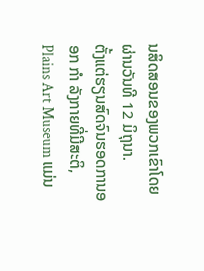ນສິດສອນຂອງພວກເຂົາໂດຍຜ່ານວັນທີ 12 ມິຖຸນາ.
ຕັ້ງແຕ່ຮຽນສົດຈົນຮອດການອອກ ກຳ ລັງກາຍທີ່ມີສະຕິ, Plains Art Museum ແມ່ນ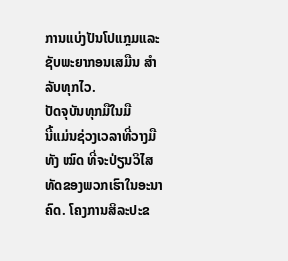ການແບ່ງປັນໂປແກຼມແລະຊັບພະຍາກອນເສມືນ ສຳ ລັບທຸກໄວ.
ປັດຈຸບັນທຸກມືໃນມື
ນີ້ແມ່ນຊ່ວງເວລາທີ່ວາງມືທັງ ໝົດ ທີ່ຈະປ່ຽນວິໄສທັດຂອງພວກເຮົາໃນອະນາຄົດ. ໂຄງການສິລະປະຂ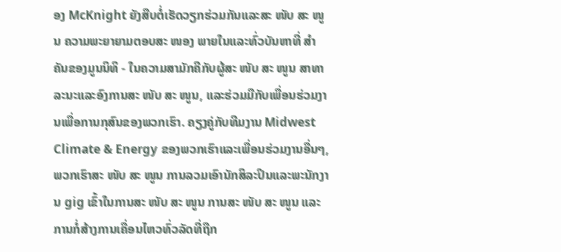ອງ McKnight ຍັງສືບຕໍ່ເຮັດວຽກຮ່ວມກັນແລະສະ ໜັບ ສະ ໜູນ ຄວາມພະຍາຍາມຕອບສະ ໜອງ ພາຍໃນແລະທົ່ວບັນຫາທີ່ ສຳ ຄັນຂອງມູນນິທິ - ໃນຄວາມສາມັກຄີກັບຜູ້ສະ ໜັບ ສະ ໜູນ ສາທາລະນະແລະອົງການສະ ໜັບ ສະ ໜູນ, ແລະຮ່ວມມືກັບເພື່ອນຮ່ວມງານເພື່ອການກຸສົນຂອງພວກເຮົາ. ຄຽງຄູ່ກັບທີມງານ Midwest Climate & Energy ຂອງພວກເຮົາແລະເພື່ອນຮ່ວມງານອື່ນໆ, ພວກເຮົາສະ ໜັບ ສະ ໜູນ ການລວມເອົານັກສິລະປິນແລະພະນັກງານ gig ເຂົ້າໃນການສະ ໜັບ ສະ ໜູນ ການສະ ໜັບ ສະ ໜູນ ແລະການກໍ່ສ້າງການເຄື່ອນໄຫວທົ່ວລັດທີ່ຖືກ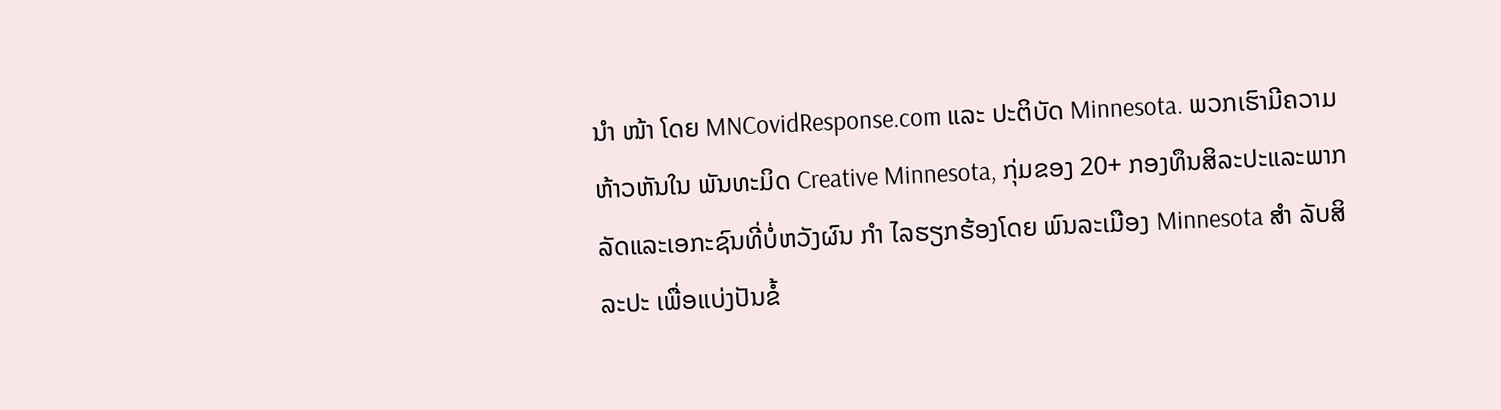ນຳ ໜ້າ ໂດຍ MNCovidResponse.com ແລະ ປະຕິບັດ Minnesota. ພວກເຮົາມີຄວາມຫ້າວຫັນໃນ ພັນທະມິດ Creative Minnesota, ກຸ່ມຂອງ 20+ ກອງທຶນສິລະປະແລະພາກລັດແລະເອກະຊົນທີ່ບໍ່ຫວັງຜົນ ກຳ ໄລຮຽກຮ້ອງໂດຍ ພົນລະເມືອງ Minnesota ສຳ ລັບສິລະປະ ເພື່ອແບ່ງປັນຂໍ້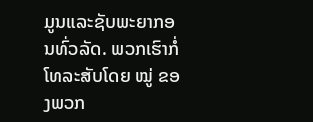ມູນແລະຊັບພະຍາກອນທົ່ວລັດ. ພວກເຮົາກໍ່ໂທລະສັບໂດຍ ໝູ່ ຂອງພວກ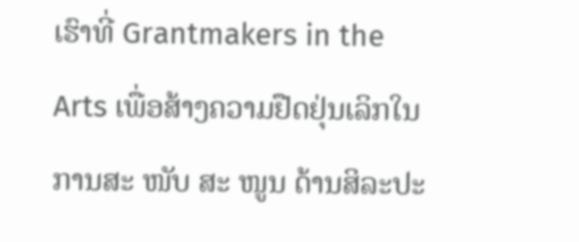ເຮົາທີ່ Grantmakers in the Arts ເພື່ອສ້າງຄວາມຢືດຢຸ່ນເລິກໃນການສະ ໜັບ ສະ ໜູນ ດ້ານສິລະປະ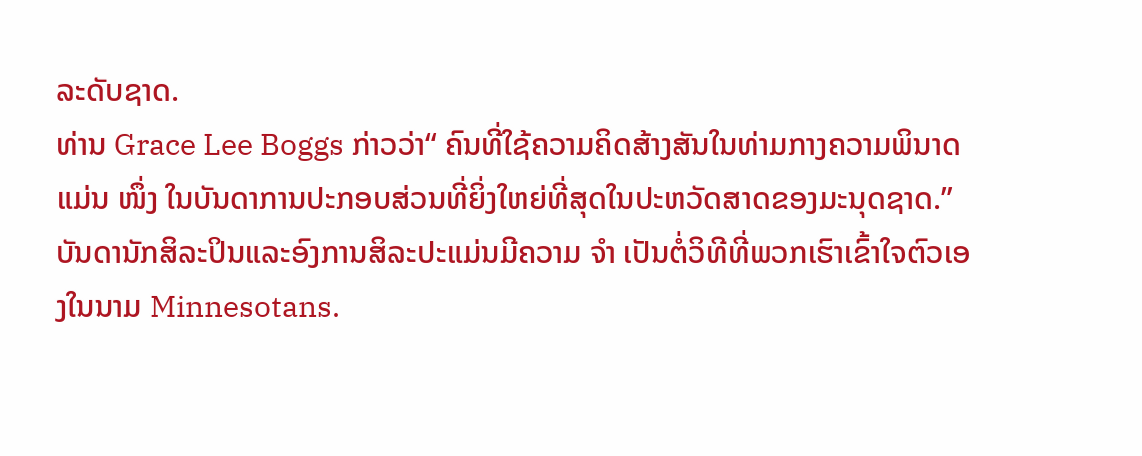ລະດັບຊາດ.
ທ່ານ Grace Lee Boggs ກ່າວວ່າ“ ຄົນທີ່ໃຊ້ຄວາມຄິດສ້າງສັນໃນທ່າມກາງຄວາມພິນາດແມ່ນ ໜຶ່ງ ໃນບັນດາການປະກອບສ່ວນທີ່ຍິ່ງໃຫຍ່ທີ່ສຸດໃນປະຫວັດສາດຂອງມະນຸດຊາດ.” ບັນດານັກສິລະປິນແລະອົງການສິລະປະແມ່ນມີຄວາມ ຈຳ ເປັນຕໍ່ວິທີທີ່ພວກເຮົາເຂົ້າໃຈຕົວເອງໃນນາມ Minnesotans.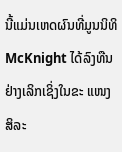ນີ້ແມ່ນເຫດຜົນທີ່ມູນນິທິ McKnight ໄດ້ລົງທືນຢ່າງເລິກເຊິ່ງໃນຂະ ແໜງ ສິລະ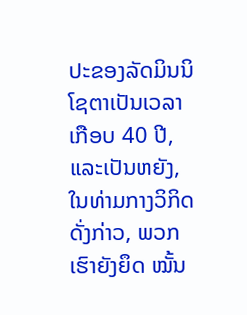ປະຂອງລັດມິນນິໂຊຕາເປັນເວລາເກືອບ 40 ປີ, ແລະເປັນຫຍັງ, ໃນທ່າມກາງວິກິດດັ່ງກ່າວ, ພວກເຮົາຍັງຍຶດ ໝັ້ນ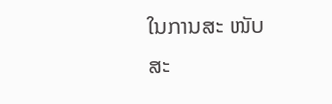ໃນການສະ ໜັບ ສະ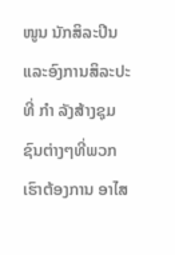ໜູນ ນັກສິລະປິນແລະອົງການສິລະປະທີ່ ກຳ ລັງສ້າງຊຸມຊົນຕ່າງໆທີ່ພວກເຮົາຕ້ອງການ ອາໄສ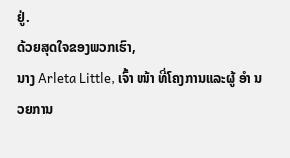ຢູ່.
ດ້ວຍສຸດໃຈຂອງພວກເຮົາ,
ນາງ Arleta Little, ເຈົ້າ ໜ້າ ທີ່ໂຄງການແລະຜູ້ ອຳ ນວຍການ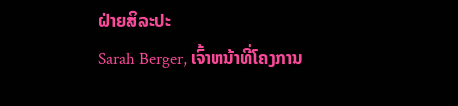ຝ່າຍສິລະປະ
Sarah Berger, ເຈົ້າຫນ້າທີ່ໂຄງການ